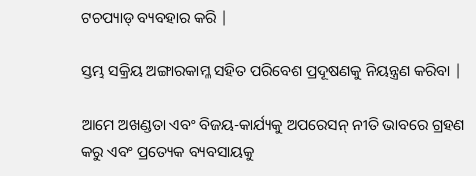ଟଚପ୍ୟାଡ୍ ବ୍ୟବହାର କରି |

ସ୍ତମ୍ଭ ସକ୍ରିୟ ଅଙ୍ଗାରକାମ୍ଳ ସହିତ ପରିବେଶ ପ୍ରଦୂଷଣକୁ ନିୟନ୍ତ୍ରଣ କରିବା |

ଆମେ ଅଖଣ୍ଡତା ଏବଂ ବିଜୟ-କାର୍ଯ୍ୟକୁ ଅପରେସନ୍ ନୀତି ଭାବରେ ଗ୍ରହଣ କରୁ ଏବଂ ପ୍ରତ୍ୟେକ ବ୍ୟବସାୟକୁ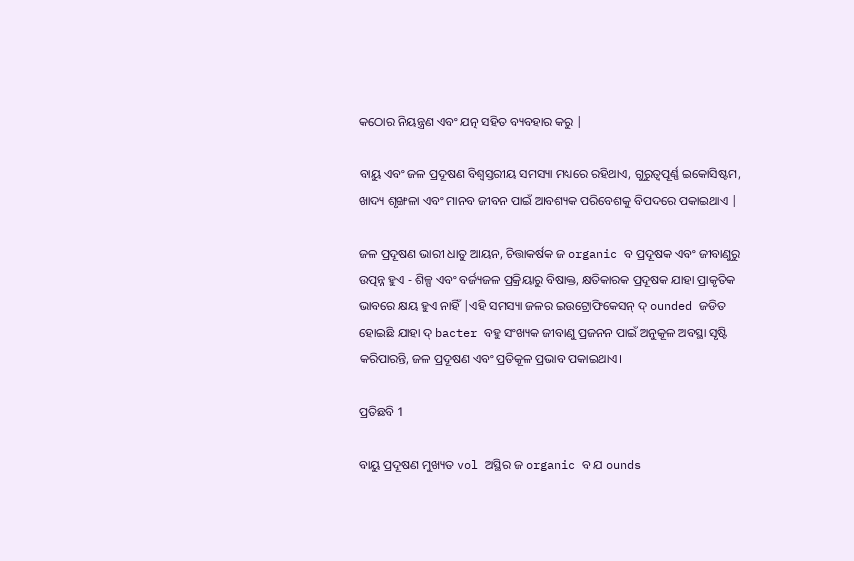କଠୋର ନିୟନ୍ତ୍ରଣ ଏବଂ ଯତ୍ନ ସହିତ ବ୍ୟବହାର କରୁ |

ବାୟୁ ଏବଂ ଜଳ ପ୍ରଦୂଷଣ ବିଶ୍ୱସ୍ତରୀୟ ସମସ୍ୟା ମଧ୍ୟରେ ରହିଥାଏ, ଗୁରୁତ୍ୱପୂର୍ଣ୍ଣ ଇକୋସିଷ୍ଟମ, ଖାଦ୍ୟ ଶୃଙ୍ଖଳା ଏବଂ ମାନବ ଜୀବନ ପାଇଁ ଆବଶ୍ୟକ ପରିବେଶକୁ ବିପଦରେ ପକାଇଥାଏ |

ଜଳ ପ୍ରଦୂଷଣ ଭାରୀ ଧାତୁ ଆୟନ, ଚିତ୍ତାକର୍ଷକ ଜ organic ବ ପ୍ରଦୂଷକ ଏବଂ ଜୀବାଣୁରୁ ଉତ୍ପନ୍ନ ହୁଏ - ଶିଳ୍ପ ଏବଂ ବର୍ଜ୍ୟଜଳ ପ୍ରକ୍ରିୟାରୁ ବିଷାକ୍ତ, କ୍ଷତିକାରକ ପ୍ରଦୂଷକ ଯାହା ପ୍ରାକୃତିକ ଭାବରେ କ୍ଷୟ ହୁଏ ନାହିଁ |ଏହି ସମସ୍ୟା ଜଳର ଇଉଟ୍ରୋଫିକେସନ୍ ଦ୍ ounded ଜଡିତ ହୋଇଛି ଯାହା ଦ୍ bacter ବହୁ ସଂଖ୍ୟକ ଜୀବାଣୁ ପ୍ରଜନନ ପାଇଁ ଅନୁକୂଳ ଅବସ୍ଥା ସୃଷ୍ଟି କରିପାରନ୍ତି, ଜଳ ପ୍ରଦୂଷଣ ଏବଂ ପ୍ରତିକୂଳ ପ୍ରଭାବ ପକାଇଥାଏ।

ପ୍ରତିଛବି 1

ବାୟୁ ପ୍ରଦୂଷଣ ମୁଖ୍ୟତ vol ଅସ୍ଥିର ଜ organic ବ ଯ ounds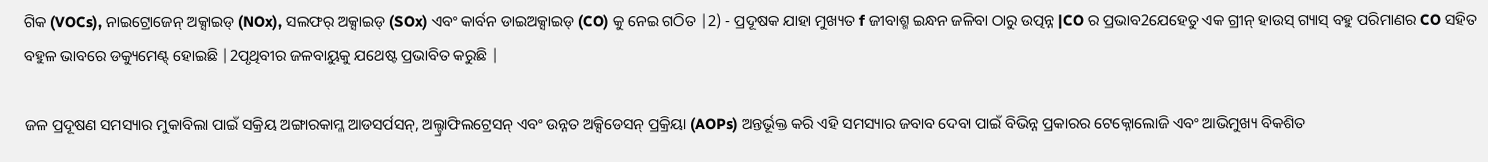ଗିକ (VOCs), ନାଇଟ୍ରୋଜେନ୍ ଅକ୍ସାଇଡ୍ (NOx), ସଲଫର୍ ଅକ୍ସାଇଡ୍ (SOx) ଏବଂ କାର୍ବନ ଡାଇଅକ୍ସାଇଡ୍ (CO) କୁ ନେଇ ଗଠିତ |2) - ପ୍ରଦୂଷକ ଯାହା ମୁଖ୍ୟତ f ଜୀବାଶ୍ମ ଇନ୍ଧନ ଜଳିବା ଠାରୁ ଉତ୍ପନ୍ନ |CO ର ପ୍ରଭାବ2ଯେହେତୁ ଏକ ଗ୍ରୀନ୍ ହାଉସ୍ ଗ୍ୟାସ୍ ବହୁ ପରିମାଣର CO ସହିତ ବହୁଳ ଭାବରେ ଡକ୍ୟୁମେଣ୍ଟ୍ ହୋଇଛି |2ପୃଥିବୀର ଜଳବାୟୁକୁ ଯଥେଷ୍ଟ ପ୍ରଭାବିତ କରୁଛି |

ଜଳ ପ୍ରଦୂଷଣ ସମସ୍ୟାର ମୁକାବିଲା ପାଇଁ ସକ୍ରିୟ ଅଙ୍ଗାରକାମ୍ଳ ଆଡସର୍ପସନ୍, ଅଲ୍ଟ୍ରାଫିଲଟ୍ରେସନ୍ ଏବଂ ଉନ୍ନତ ଅକ୍ସିଡେସନ୍ ପ୍ରକ୍ରିୟା (AOPs) ଅନ୍ତର୍ଭୂକ୍ତ କରି ଏହି ସମସ୍ୟାର ଜବାବ ଦେବା ପାଇଁ ବିଭିନ୍ନ ପ୍ରକାରର ଟେକ୍ନୋଲୋଜି ଏବଂ ଆଭିମୁଖ୍ୟ ବିକଶିତ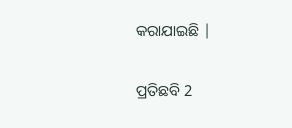କରାଯାଇଛି |

ପ୍ରତିଛବି 2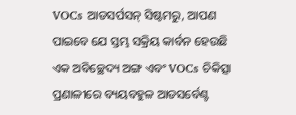VOCs ଆଡସର୍ପସନ୍ ସିଷ୍ଟମରୁ, ଆପଣ ପାଇବେ ଯେ ସ୍ତମ୍ଭ ସକ୍ରିୟ କାର୍ବନ ହେଉଛି ଏକ ଅବିଚ୍ଛେଦ୍ୟ ଅଙ୍ଗ ଏବଂ VOCs ଚିକିତ୍ସା ପ୍ରଣାଳୀରେ ବ୍ୟୟବହୁଳ ଆଡସର୍ବେଣ୍ଟ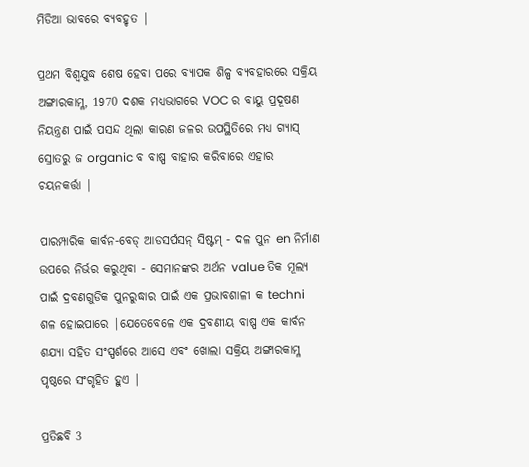ମିଡିଆ ଭାବରେ ବ୍ୟବହୃତ |

ପ୍ରଥମ ବିଶ୍ୱଯୁଦ୍ଧ ଶେଷ ହେବା ପରେ ବ୍ୟାପକ ଶିଳ୍ପ ବ୍ୟବହାରରେ ସକ୍ରିୟ ଅଙ୍ଗାରକାମ୍ଳ, 1970 ଦଶକ ମଧ୍ୟଭାଗରେ VOC ର ବାୟୁ ପ୍ରଦୂଷଣ ନିୟନ୍ତ୍ରଣ ପାଇଁ ପସନ୍ଦ ଥିଲା କାରଣ ଜଳର ଉପସ୍ଥିତିରେ ମଧ୍ୟ ଗ୍ୟାସ୍ ସ୍ରୋତରୁ ଜ organic ବ ବାଷ୍ପ ବାହାର କରିବାରେ ଏହାର ଚୟନକର୍ତ୍ତା |

ପାରମ୍ପାରିକ କାର୍ବନ-ବେଡ୍ ଆଡସର୍ପସନ୍ ସିଷ୍ଟମ୍ - ଦଳ ପୁନ en ନିର୍ମାଣ ଉପରେ ନିର୍ଭର କରୁଥିବା - ସେମାନଙ୍କର ଅର୍ଥନ value ତିକ ମୂଲ୍ୟ ପାଇଁ ଦ୍ରବଣଗୁଡିକ ପୁନରୁଦ୍ଧାର ପାଇଁ ଏକ ପ୍ରଭାବଶାଳୀ କ techni ଶଳ ହୋଇପାରେ |ଯେତେବେଳେ ଏକ ଦ୍ରବଣୀୟ ବାଷ୍ପ ଏକ କାର୍ବନ ଶଯ୍ୟା ସହିତ ସଂସ୍ପର୍ଶରେ ଆସେ ଏବଂ ଖୋଲା ସକ୍ରିୟ ଅଙ୍ଗାରକାମ୍ଳ ପୃଷ୍ଠରେ ସଂଗୃହିତ ହୁଏ |

ପ୍ରତିଛବି 3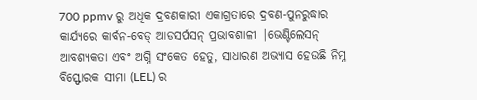700 ppmv ରୁ ଅଧିକ ଦ୍ରବଣକାରୀ ଏକାଗ୍ରତାରେ ଦ୍ରବଣ-ପୁନରୁଦ୍ଧାର କାର୍ଯ୍ୟରେ କାର୍ବନ-ବେଡ୍ ଆଡସର୍ପସନ୍ ପ୍ରଭାବଶାଳୀ |ଭେଣ୍ଟିଲେସନ୍ ଆବଶ୍ୟକତା ଏବଂ ଅଗ୍ନି ସଂକେତ ହେତୁ, ସାଧାରଣ ଅଭ୍ୟାସ ହେଉଛି ନିମ୍ନ ବିସ୍ଫୋରକ ସୀମା (LEL) ର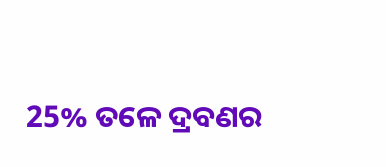25% ତଳେ ଦ୍ରବଣର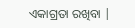ଏକାଗ୍ରତା ରଖିବା |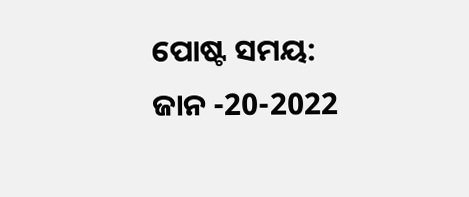ପୋଷ୍ଟ ସମୟ: ଜାନ -20-2022